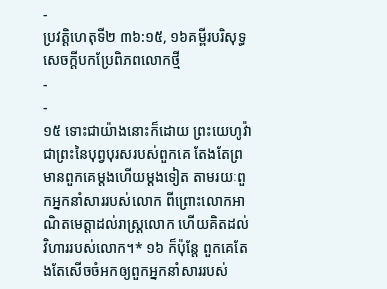-
ប្រវត្តិហេតុទី២ ៣៦:១៥, ១៦គម្ពីរបរិសុទ្ធសេចក្ដីបកប្រែពិភពលោកថ្មី
-
-
១៥ ទោះជាយ៉ាងនោះក៏ដោយ ព្រះយេហូវ៉ាជាព្រះនៃបុព្វបុរសរបស់ពួកគេ តែងតែព្រមានពួកគេម្ដងហើយម្ដងទៀត តាមរយៈពួកអ្នកនាំសាររបស់លោក ពីព្រោះលោកអាណិតមេត្តាដល់រាស្ត្រលោក ហើយគិតដល់វិហាររបស់លោក។* ១៦ ក៏ប៉ុន្តែ ពួកគេតែងតែសើចចំអកឲ្យពួកអ្នកនាំសាររបស់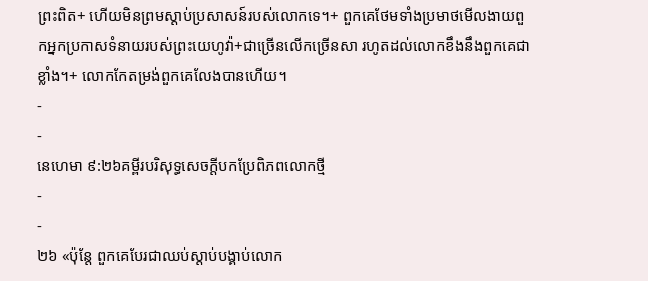ព្រះពិត+ ហើយមិនព្រមស្ដាប់ប្រសាសន៍របស់លោកទេ។+ ពួកគេថែមទាំងប្រមាថមើលងាយពួកអ្នកប្រកាសទំនាយរបស់ព្រះយេហូវ៉ា+ជាច្រើនលើកច្រើនសា រហូតដល់លោកខឹងនឹងពួកគេជាខ្លាំង។+ លោកកែតម្រង់ពួកគេលែងបានហើយ។
-
-
នេហេមា ៩:២៦គម្ពីរបរិសុទ្ធសេចក្ដីបកប្រែពិភពលោកថ្មី
-
-
២៦ «ប៉ុន្តែ ពួកគេបែរជាឈប់ស្ដាប់បង្គាប់លោក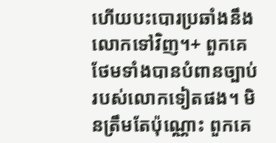ហើយបះបោរប្រឆាំងនឹងលោកទៅវិញ។+ ពួកគេថែមទាំងបានបំពានច្បាប់របស់លោកទៀតផង។ មិនត្រឹមតែប៉ុណ្ណោះ ពួកគេ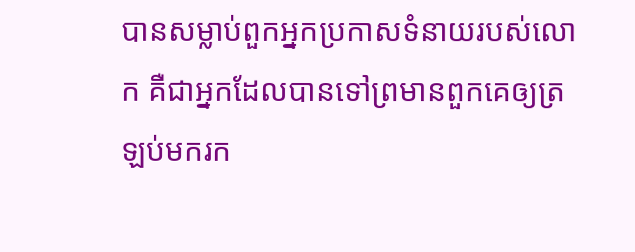បានសម្លាប់ពួកអ្នកប្រកាសទំនាយរបស់លោក គឺជាអ្នកដែលបានទៅព្រមានពួកគេឲ្យត្រឡប់មករក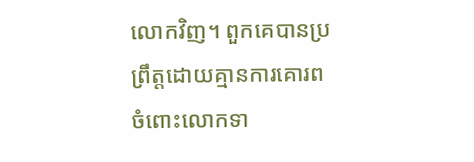លោកវិញ។ ពួកគេបានប្រព្រឹត្តដោយគ្មានការគោរពចំពោះលោកទា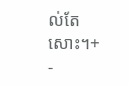ល់តែសោះ។+
-